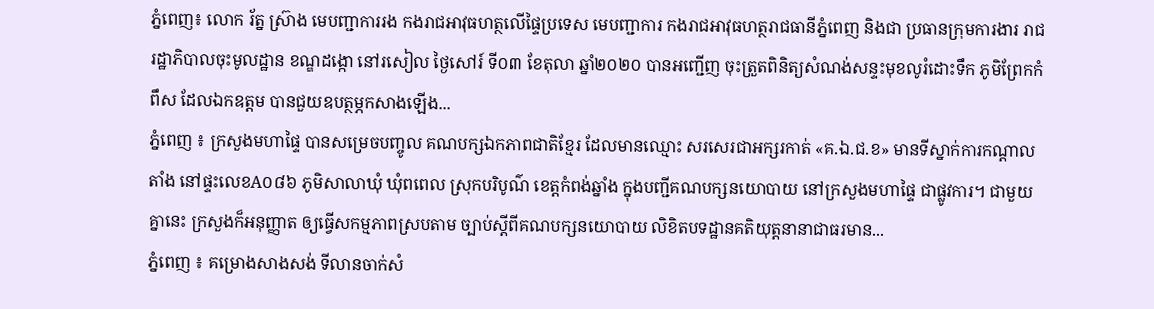ភ្នំពេញ៖ លោក រ័ត្ន ស្រ៊ាង មេបញ្ជាការរង កងរាជអាវុធហត្ថលើផ្ទៃប្រទេស មេបញ្ជាការ កងរាជអាវុធហត្ថរាជធានីភ្នំពេញ និងជា ប្រធានក្រុមការងារ រាជរដ្ឋាភិបាលចុះមូលដ្ឋាន ខណ្ឌដង្កោ នៅរសៀល ថ្ងៃសៅរ៍ ទី០៣ ខែតុលា ឆ្នាំ២០២០ បានអញ្ជើញ ចុះត្រួតពិនិត្យសំណង់សន្ទះមុខលូរំដោះទឹក ភូមិព្រែកកំពឹស ដែលឯកឧត្តម បានជួយឧបត្ថម្ភកសាងឡើង...
ភ្នំពេញ ៖ ក្រសួងមហាផ្ទៃ បានសម្រេចបញ្ចូល គណបក្សឯកភាពជាតិខ្មែរ ដែលមានឈ្មោះ សរសេរជាអក្សរកាត់ «គ.ឯ.ជ.ខ» មានទីស្នាក់ការកណ្ដាលតាំង នៅផ្ទះលេខA០៨៦ ភូមិសាលាឃុំ ឃុំពពេល ស្រុកបរិបូណ៌ ខេត្តកំពង់ឆ្នាំង ក្នុងបញ្ជីគណបក្សនយោបាយ នៅក្រសួងមហាផ្ទៃ ជាផ្លូវការ។ ជាមួយគ្នានេះ ក្រសួងក៏អនុញ្ញាត ឲ្យធ្វើសកម្មភាពស្របតាម ច្បាប់ស្តីពីគណបក្សនយោបាយ លិខិតបទដ្ឋានគតិយុត្តនានាជាធរមាន...
ភ្នំពេញ ៖ គម្រោងសាងសង់ ទីលានចាក់សំ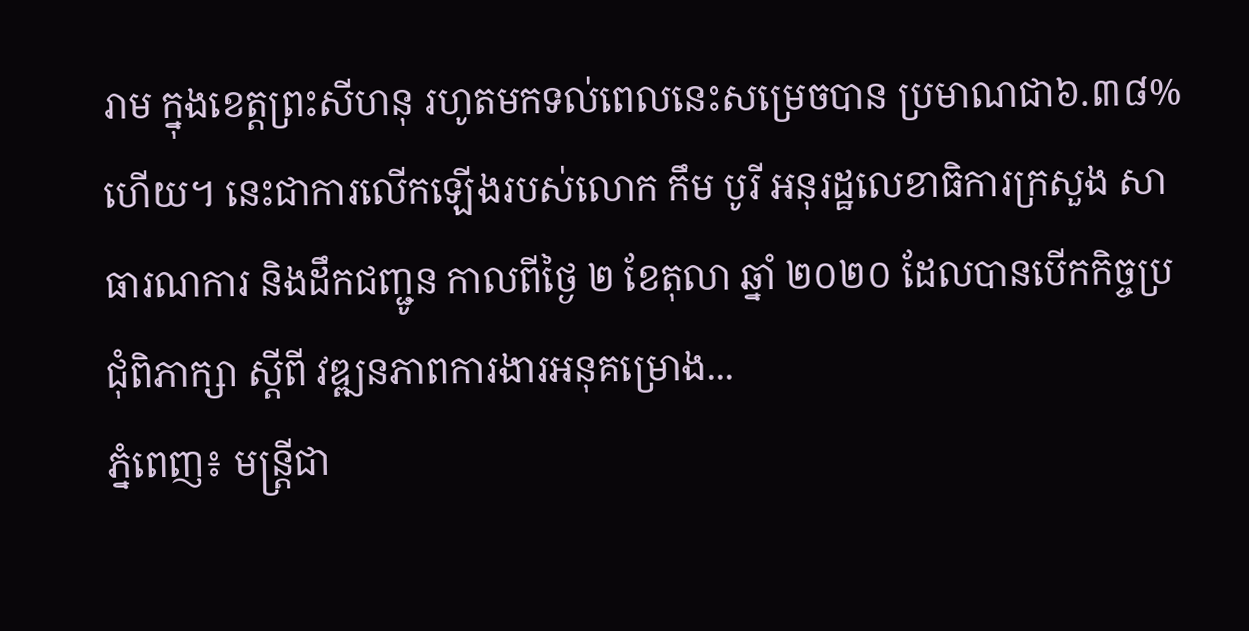រាម ក្នុងខេត្តព្រះសីហនុ រហូតមកទល់ពេលនេះសម្រេចបាន ប្រមាណជា៦.៣៨% ហើយ។ នេះជាការលើកឡើងរបស់លោក កឹម បូរី អនុរដ្ឋលេខាធិការក្រសួង សាធារណការ និងដឹកជញ្ជូន កាលពីថ្ងៃ ២ ខែតុលា ឆ្នាំ ២០២០ ដែលបានបើកកិច្ចប្រជុំពិភាក្សា ស្តីពី វឌ្ឍនភាពការងារអនុគម្រោង...
ភ្នំពេញ៖ មន្រ្តីជា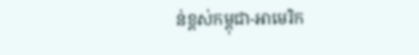ន់ខ្ពស់កម្ពុជា-អាមេរិក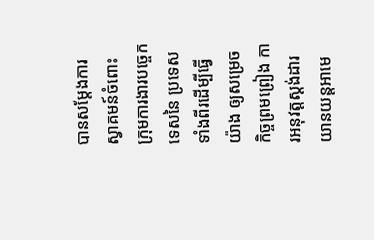បានសម្តែងការ ស្វាគមន៍ចំពោះ ក្រុមការងារបច្ចេកទេសនៃ ប្រទេសទាំងពីរដើម្បីធ្វើយ៉ាង ឲ្យសម្រេចកិច្ចព្រមព្រៀង ការអនុវត្តស្តង់ដារ យានយន្តអាមេ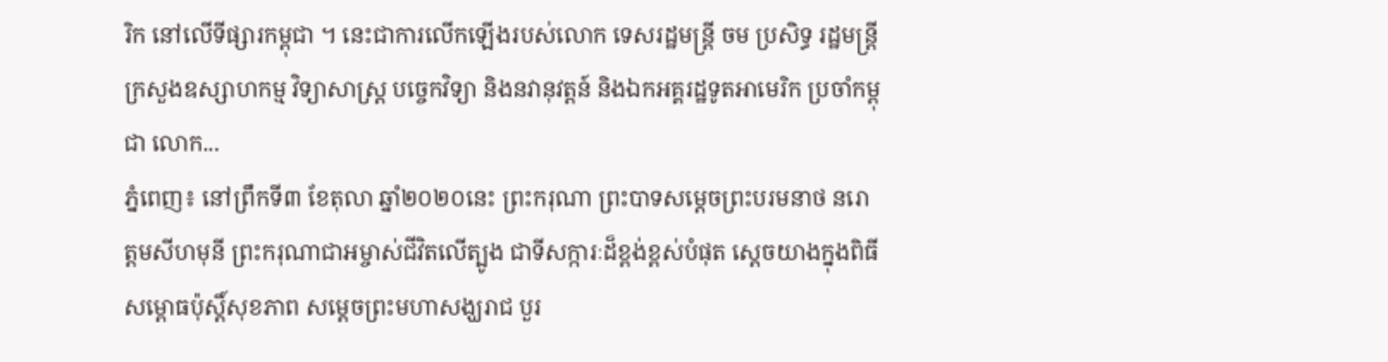រិក នៅលើទីផ្សារកម្ពុជា ។ នេះជាការលើកឡើងរបស់លោក ទេសរដ្ឋមន្ត្រី ចម ប្រសិទ្ធ រដ្ឋមន្រ្តីក្រសួងឧស្សាហកម្ម វិទ្យាសាស្ត្រ បច្ចេកវិទ្យា និងនវានុវត្តន៍ និងឯកអគ្គរដ្ឋទូតអាមេរិក ប្រចាំកម្ពុជា លោក...
ភ្នំពេញ៖ នៅព្រឹកទី៣ ខែតុលា ឆ្នាំ២០២០នេះ ព្រះករុណា ព្រះបាទសម្ដេចព្រះបរមនាថ នរោត្ដមសីហមុនី ព្រះករុណាជាអម្ចាស់ជីវិតលើត្បូង ជាទីសក្ការៈដ៏ខ្ពង់ខ្ពស់បំផុត ស្តេចយាងក្នុងពិធីសម្ពោធប៉ុស្តិ៍សុខភាព សម្តេចព្រះមហាសង្ឃរាជ បួរ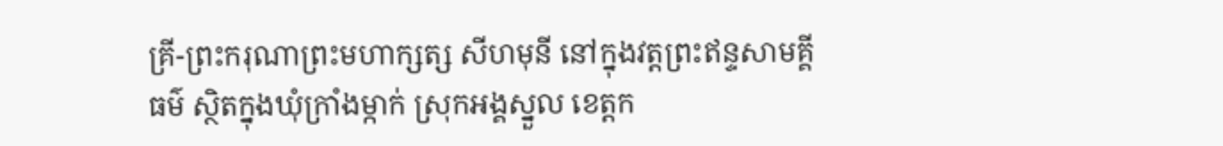គ្រី-ព្រះករុណាព្រះមហាក្សត្ស សីហមុនី នៅក្នុងវត្តព្រះឥន្ទសាមគ្គីធម៌ ស្ថិតក្នុងឃុំក្រាំងម្កាក់ ស្រុកអង្គស្នួល ខេត្តក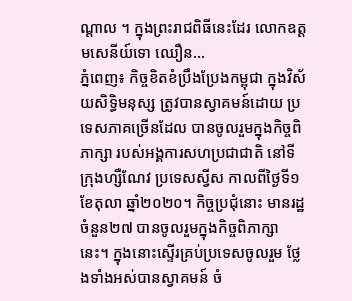ណ្តាល ។ ក្នុងព្រះរាជពិធីនេះដែរ លោកឧត្តមសេនីយ៍ទោ ឈឿន...
ភ្នំពេញ៖ កិច្ចខិតខំប្រឹងប្រែងកម្ពុជា ក្នុងវិស័យសិទ្ធិមនុស្ស ត្រូវបានស្វាគមន៍ដោយ ប្រទេសភាគច្រើនដែល បានចូលរួមក្នុងកិច្ចពិភាក្សា របស់អង្គការសហប្រជាជាតិ នៅទីក្រុងហ្សឺណែវ ប្រទេសស្វីស កាលពីថ្ងៃទី១ ខែតុលា ឆ្នាំ២០២០។ កិច្ចប្រជុំនោះ មានរដ្ឋចំនួន២៧ បានចូលរួមក្នុងកិច្ចពិភាក្សា នេះ។ ក្នុងនោះស្ទើរគ្រប់ប្រទេសចូលរួម ថ្លែងទាំងអស់បានស្វាគមន៍ ចំ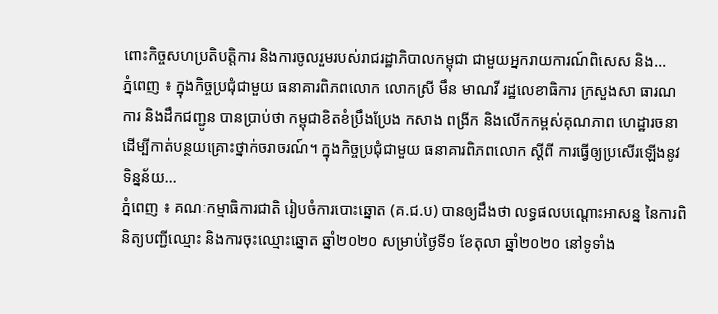ពោះកិច្ចសហប្រតិបត្តិការ និងការចូលរួមរបស់រាជរដ្ឋាភិបាលកម្ពុជា ជាមួយអ្នករាយការណ៍ពិសេស និង...
ភ្នំពេញ ៖ ក្នុងកិច្ចប្រជុំជាមួយ ធនាគារពិភពលោក លោកស្រី មឹន មាណវី រដ្ឋលេខាធិការ ក្រសួងសា ធារណការ និងដឹកជញ្ជូន បានប្រាប់ថា កម្ពុជាខិតខំប្រឹងប្រែង កសាង ពង្រីក និងលើកកម្ពស់គុណភាព ហេដ្ឋារចនា ដើម្បីកាត់បន្ថយគ្រោះថ្នាក់ចរាចរណ៍។ ក្នុងកិច្ចប្រជុំជាមួយ ធនាគារពិភពលោក ស្តីពី ការធ្វើឲ្យប្រសើរឡើងនូវទិន្នន័យ...
ភ្នំពេញ ៖ គណៈកម្មាធិការជាតិ រៀបចំការបោះឆ្នោត (គ.ជ.ប) បានឲ្យដឹងថា លទ្ធផលបណ្ដោះអាសន្ន នៃការពិនិត្យបញ្ជីឈ្មោះ និងការចុះឈ្មោះឆ្នោត ឆ្នាំ២០២០ សម្រាប់ថ្ងៃទី១ ខែតុលា ឆ្នាំ២០២០ នៅទូទាំង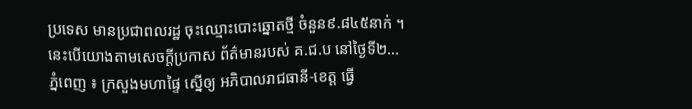ប្រទេស មានប្រជាពលរដ្ឋ ចុះឈ្មោះបោះឆ្នោតថ្មី ចំនួន៩.៨៤៥នាក់ ។ នេះបើយោងតាមសេចក្ដីប្រកាស ព័ត៌មានរបស់ គ.ជ.ប នៅថ្ងៃទី២...
ភ្នំពេញ ៖ ក្រសួងមហាផ្ទៃ ស្នើឲ្យ អភិបាលរាជធានី-ខេត្ត ធ្វើ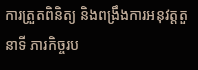ការត្រួតពិនិត្យ និងពង្រឹងការអនុវត្តតួនាទី ភារកិច្ចរប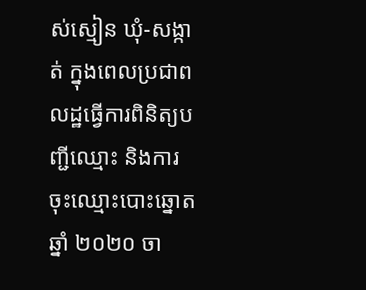ស់ស្មៀន ឃុំ-សង្កាត់ ក្នុងពេលប្រជាពលដ្ឋធ្វើការពិនិត្យបញ្ជីឈ្មោះ និងការចុះឈ្មោះបោះឆ្នោតឆ្នាំ ២០២០ ចា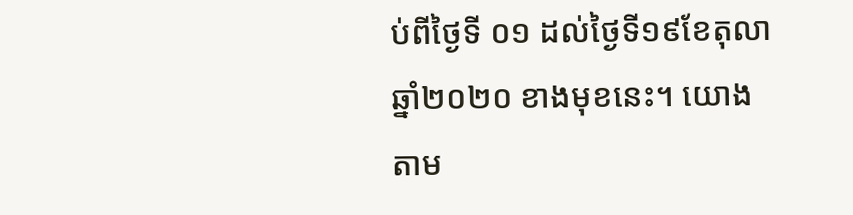ប់ពីថ្ងៃទី ០១ ដល់ថ្ងៃទី១៩ខែតុលា ឆ្នាំ២០២០ ខាងមុខនេះ។ យោងតាម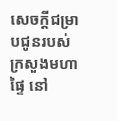សេចក្ដីជម្រាបជូនរបស់ក្រសួងមហាផ្ទៃ នៅ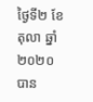ថ្ងៃទី២ ខែតុលា ឆ្នាំ២០២០ បាន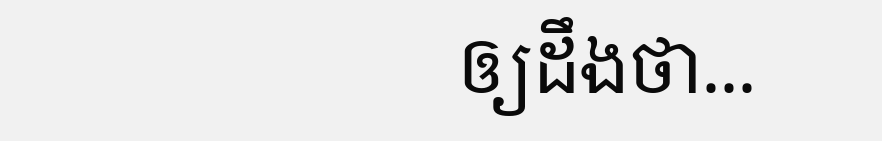ឲ្យដឹងថា...